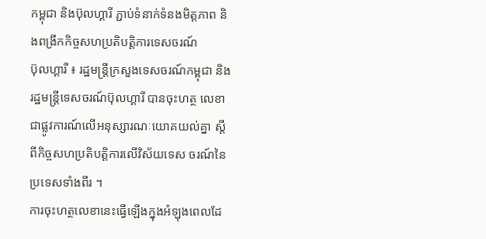កម្ពុជា និងប៊ុលហ្គារី ភ្ជាប់ទំនាក់ទំនងមិត្តភាព និងពង្រីកកិច្ចសហប្រតិបត្តិការទេសចរណ៍
ប៊ុលហ្គារី ៖ រដ្ឋមន្រ្តីក្រសួងទេសចរណ៍កម្ពុជា និង រដ្ឋមន្រ្តីទេសចរណ៍ប៊ុលហ្គារី បានចុះហត្ថ លេខាជាផ្លូវការណ៍លើអនុស្សារណៈយោគយល់គ្នា ស្តីពីកិច្ចសហប្រតិបត្តិការលើវិស័យទេស ចរណ៍នៃប្រទេសទាំងពីរ ។
ការចុះហត្ថលេខានេះធ្វើឡើងក្នុងអំឡុងពេលដែ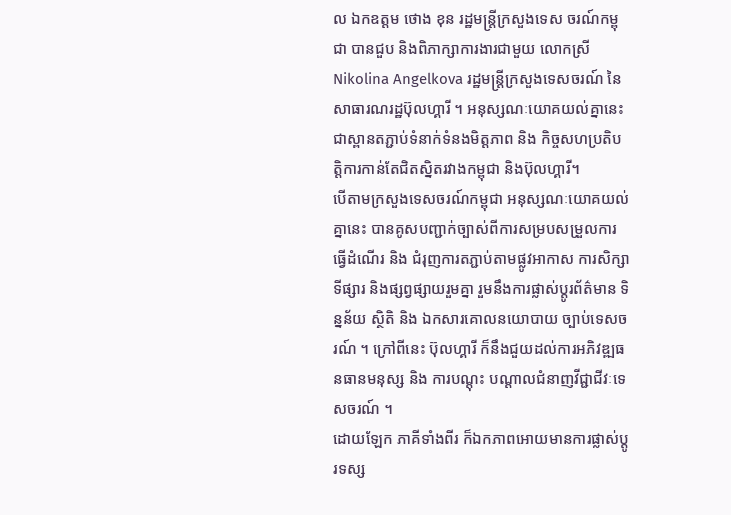ល ឯកឧត្តម ថោង ខុន រដ្ឋមន្ត្រីក្រសួងទេស ចរណ៍កម្ពុជា បានជួប និងពិភាក្សាការងារជាមួយ លោកស្រី Nikolina Angelkova រដ្ឋមន្ត្រីក្រសួងទេសចរណ៍ នៃសាធារណរដ្ឋប៊ុលហ្គារី ។ អនុស្សណៈយោគយល់គ្នានេះ ជាស្ពានតភ្ជាប់ទំនាក់ទំនងមិត្តភាព និង កិច្ចសហប្រតិបត្តិការកាន់តែជិតស្និតរវាងកម្ពុជា និងប៊ុលហ្គារី។
បើតាមក្រសួងទេសចរណ៍កម្ពុជា អនុស្សណៈយោគយល់គ្នានេះ បានគូសបញ្ជាក់ច្បាស់ពីការសម្របសម្រួលការធ្វើដំណើរ និង ជំរុញការតភ្ជាប់តាមផ្លូវអាកាស ការសិក្សាទីផ្សារ និងផ្សព្វផ្សាយរួមគ្នា រួមនឹងការផ្លាស់ប្តូរព័ត៌មាន ទិន្នន័យ ស្ថិតិ និង ឯកសារគោលនយោបាយ ច្បាប់ទេសចរណ៍ ។ ក្រៅពីនេះ ប៊ុលហ្គារី ក៏នឹងជួយដល់ការអភិវឌ្ឍធនធានមនុស្ស និង ការបណ្តុះ បណ្តាលជំនាញវីជ្ជាជីវៈទេសចរណ៍ ។
ដោយឡែក ភាគីទាំងពីរ ក៏ឯកភាពអោយមានការផ្លាស់ប្តូរទស្ស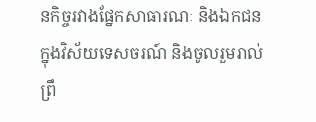នកិច្ចរវាងផ្នែកសាធារណៈ និងឯកជន ក្នុងវិស័យទេសចរណ៍ និងចូលរួមរាល់ព្រឹ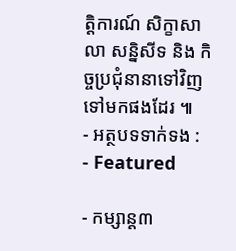ត្តិការណ៍ សិក្ខាសាលា សន្និសីទ និង កិច្ចប្រជុំនានាទៅវិញទៅមកផងដែរ ៕
- អត្ថបទទាក់ទង :
- Featured

- កម្សាន្ត៣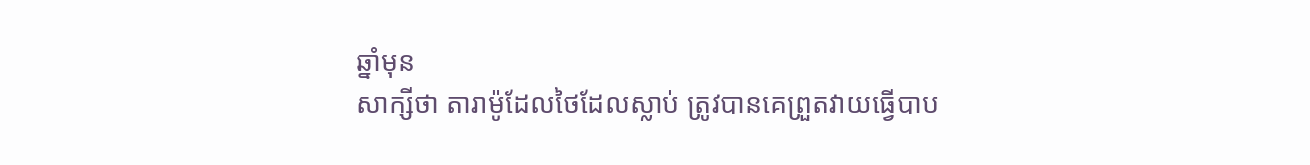ឆ្នាំមុន
សាក្សីថា តារាម៉ូដែលថៃដែលស្លាប់ ត្រូវបានគេព្រួតវាយធ្វើបាប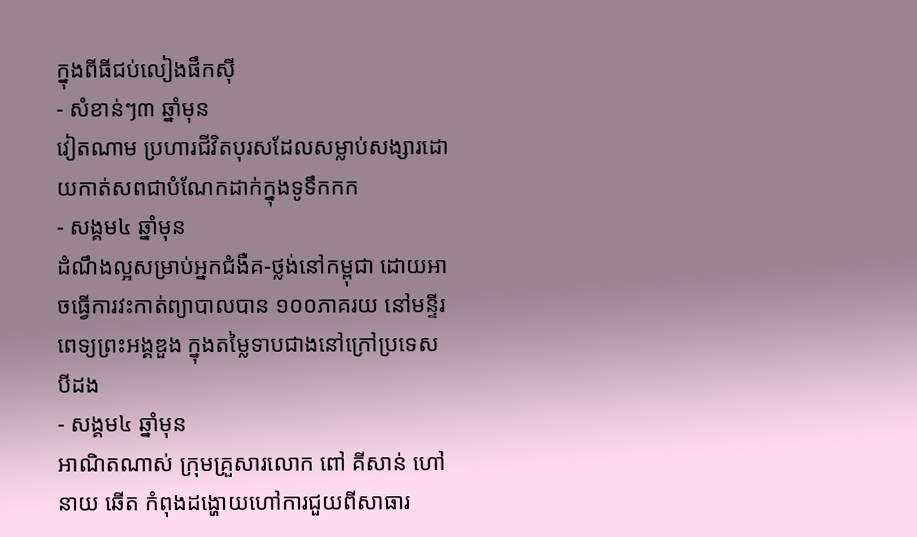ក្នុងពីធីជប់លៀងផឹកស៊ី
- សំខាន់ៗ៣ ឆ្នាំមុន
វៀតណាម ប្រហារជីវិតបុរសដែលសម្លាប់សង្សារដោយកាត់សពជាបំណែកដាក់ក្នុងទូទឹកកក
- សង្គម៤ ឆ្នាំមុន
ដំណឹងល្អសម្រាប់អ្នកជំងឺគ-ថ្លង់នៅកម្ពុជា ដោយអាចធ្វើការវះកាត់ព្យាបាលបាន ១០០ភាគរយ នៅមន្ទីរពេទ្យព្រះអង្គឌួង ក្នុងតម្លៃទាបជាងនៅក្រៅប្រទេសបីដង
- សង្គម៤ ឆ្នាំមុន
អាណិតណាស់ ក្រុមគ្រួសារលោក ពៅ គីសាន់ ហៅនាយ ឆើត កំពុងដង្ហោយហៅការជួយពីសាធារ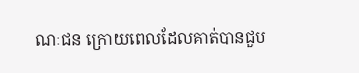ណៈជន ក្រោយពេលដែលគាត់បានជួប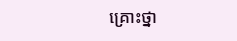គ្រោះថ្នា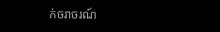ក់ចរាចរណ៍